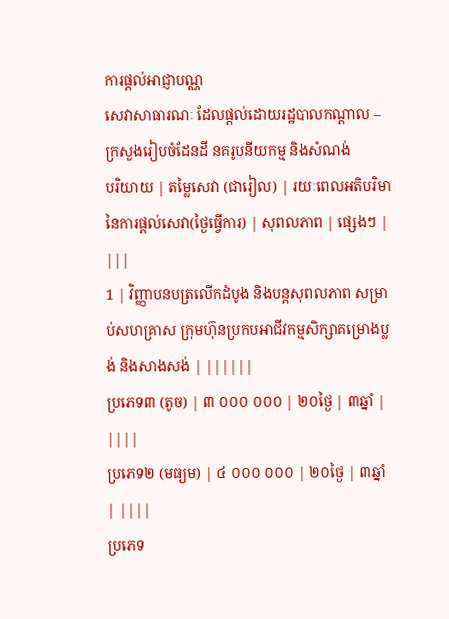ការផ្តល់អាជ្ញាបណ្ណ
សេវាសាធារណៈ ដែលផ្តល់ដោយរដ្ឋបាលកណ្ដាល – ក្រសួងរៀបចំដែនដី នគរូបនីយកម្ម និងសំណង់
បរិយាយ | តម្លៃសេវា (ជារៀល) | រយៈពេលអតិបរិមានៃការផ្តល់សេវា(ថ្ងៃធ្វើការ) | សុពលភាព | ផ្សេងៗ | |||
1 | វិញ្ញាបនបត្រលើកដំបូង និងបន្តសុពលភាព សម្រាប់សហគ្រាស ក្រុមហ៊ុនប្រកបអាជីវកម្មសិក្សាគម្រោងប្លង់ និងសាងសង់ | ||||||
ប្រភេទ៣ (តូច) | ៣ ០០០ ០០០ | ២០ថ្ងៃ | ៣ឆ្នាំ | ||||
ប្រភេទ២ (មធ្យម) | ៤ ០០០ ០០០ | ២០ថ្ងៃ | ៣ឆ្នាំ | ||||
ប្រភេទ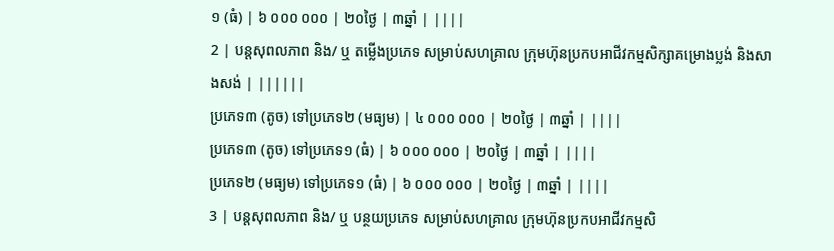១ (ធំ) | ៦ ០០០ ០០០ | ២០ថ្ងៃ | ៣ឆ្នាំ | ||||
2 | បន្តសុពលភាព និង/ ឬ តម្លើងប្រភេទ សម្រាប់សហគ្រាល ក្រុមហ៊ុនប្រកបអាជីវកម្មសិក្សាគម្រោងប្លង់ និងសាងសង់ | ||||||
ប្រភេទ៣ (តូច) ទៅប្រភេទ២ (មធ្យម) | ៤ ០០០ ០០០ | ២០ថ្ងៃ | ៣ឆ្នាំ | ||||
ប្រភេទ៣ (តូច) ទៅប្រភេទ១ (ធំ) | ៦ ០០០ ០០០ | ២០ថ្ងៃ | ៣ឆ្នាំ | ||||
ប្រភេទ២ (មធ្យម) ទៅប្រភេទ១ (ធំ) | ៦ ០០០ ០០០ | ២០ថ្ងៃ | ៣ឆ្នាំ | ||||
3 | បន្តសុពលភាព និង/ ឬ បន្ថយប្រភេទ សម្រាប់សហគ្រាល ក្រុមហ៊ុនប្រកបអាជីវកម្មសិ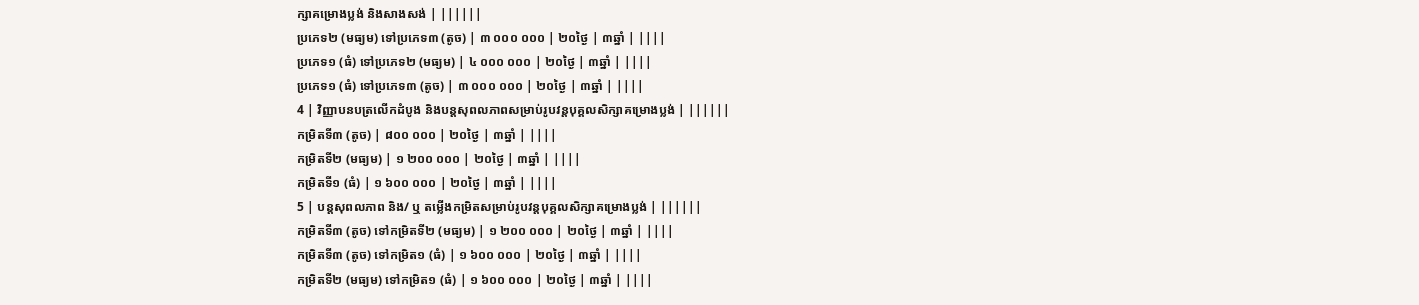ក្សាគម្រោងប្លង់ និងសាងសង់ | ||||||
ប្រភេទ២ (មធ្យម) ទៅប្រភេទ៣ (តូច) | ៣ ០០០ ០០០ | ២០ថ្ងៃ | ៣ឆ្នាំ | ||||
ប្រភេទ១ (ធំ) ទៅប្រភេទ២ (មធ្យម) | ៤ ០០០ ០០០ | ២០ថ្ងៃ | ៣ឆ្នាំ | ||||
ប្រភេទ១ (ធំ) ទៅប្រភេទ៣ (តូច) | ៣ ០០០ ០០០ | ២០ថ្ងៃ | ៣ឆ្នាំ | ||||
4 | វិញ្ញាបនបត្រលើកដំបូង និងបន្តសុពលភាពសម្រាប់រូបវន្តបុគ្គលសិក្សាគម្រោងប្លង់ | ||||||
កម្រិតទី៣ (តូច) | ៨០០ ០០០ | ២០ថ្ងៃ | ៣ឆ្នាំ | ||||
កម្រិតទី២ (មធ្យម) | ១ ២០០ ០០០ | ២០ថ្ងៃ | ៣ឆ្នាំ | ||||
កម្រិតទី១ (ធំ) | ១ ៦០០ ០០០ | ២០ថ្ងៃ | ៣ឆ្នាំ | ||||
5 | បន្តសុពលភាព និង/ ឬ តម្លើងកម្រិតសម្រាប់រូបវន្តបុគ្គលសិក្សាគម្រោងប្លង់ | ||||||
កម្រិតទី៣ (តូច) ទៅកម្រិតទី២ (មធ្យម) | ១ ២០០ ០០០ | ២០ថ្ងៃ | ៣ឆ្នាំ | ||||
កម្រិតទី៣ (តូច) ទៅកម្រិត១ (ធំ) | ១ ៦០០ ០០០ | ២០ថ្ងៃ | ៣ឆ្នាំ | ||||
កម្រិតទី២ (មធ្យម) ទៅកម្រិត១ (ធំ) | ១ ៦០០ ០០០ | ២០ថ្ងៃ | ៣ឆ្នាំ | ||||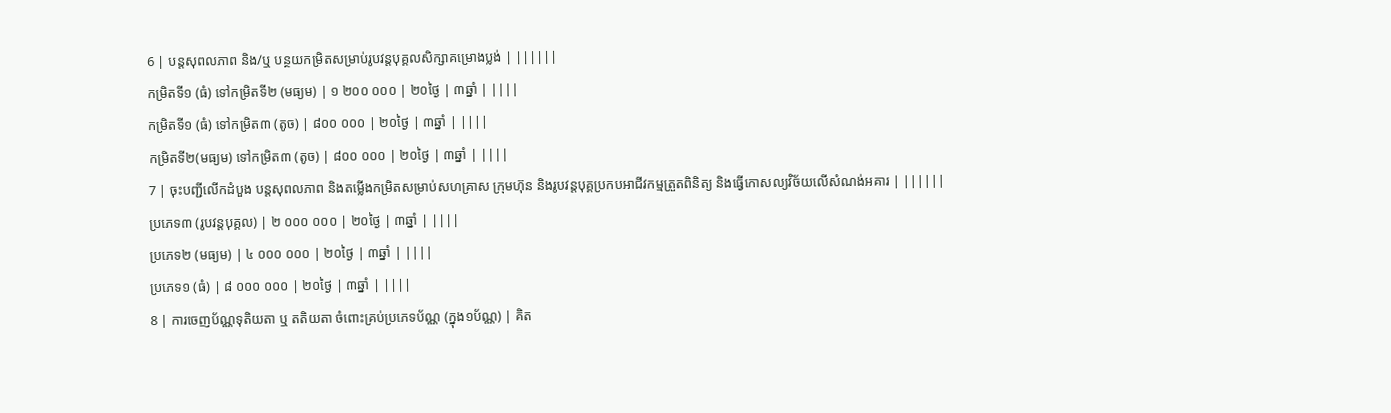6 | បន្តសុពលភាព និង/ឬ បន្ថយកម្រិតសម្រាប់រូបវន្តបុគ្គលសិក្សាគម្រោងប្លង់ | ||||||
កម្រិតទី១ (ធំ) ទៅកម្រិតទី២ (មធ្យម) | ១ ២០០ ០០០ | ២០ថ្ងៃ | ៣ឆ្នាំ | ||||
កម្រិតទី១ (ធំ) ទៅកម្រិត៣ (តូច) | ៨០០ ០០០ | ២០ថ្ងៃ | ៣ឆ្នាំ | ||||
កម្រិតទី២(មធ្យម) ទៅកម្រិត៣ (តូច) | ៨០០ ០០០ | ២០ថ្ងៃ | ៣ឆ្នាំ | ||||
7 | ចុះបញ្ជីលើកដំបួង បន្តសុពលភាព និងតម្លើងកម្រិតសម្រាប់សហគ្រាស ក្រុមហ៊ុន និងរូបវន្តបុគ្គប្រកបអាជីវកម្មត្រួតពិនិត្យ និងធ្វើកោសល្យវិច័យលើសំណង់អគារ | ||||||
ប្រភេទ៣ (រូបវន្តបុគ្គល) | ២ ០០០ ០០០ | ២០ថ្ងៃ | ៣ឆ្នាំ | ||||
ប្រភេទ២ (មធ្យម) | ៤ ០០០ ០០០ | ២០ថ្ងៃ | ៣ឆ្នាំ | ||||
ប្រភេទ១ (ធំ) | ៨ ០០០ ០០០ | ២០ថ្ងៃ | ៣ឆ្នាំ | ||||
8 | ការចេញប័ណ្ណទុតិយតា ឬ តតិយតា ចំពោះគ្រប់ប្រភេទប័ណ្ណ (ក្នុង១ប័ណ្ណ) | គិត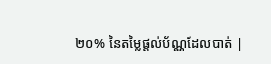២០% នៃតម្លៃផ្តល់ប័ណ្ណដែលបាត់ |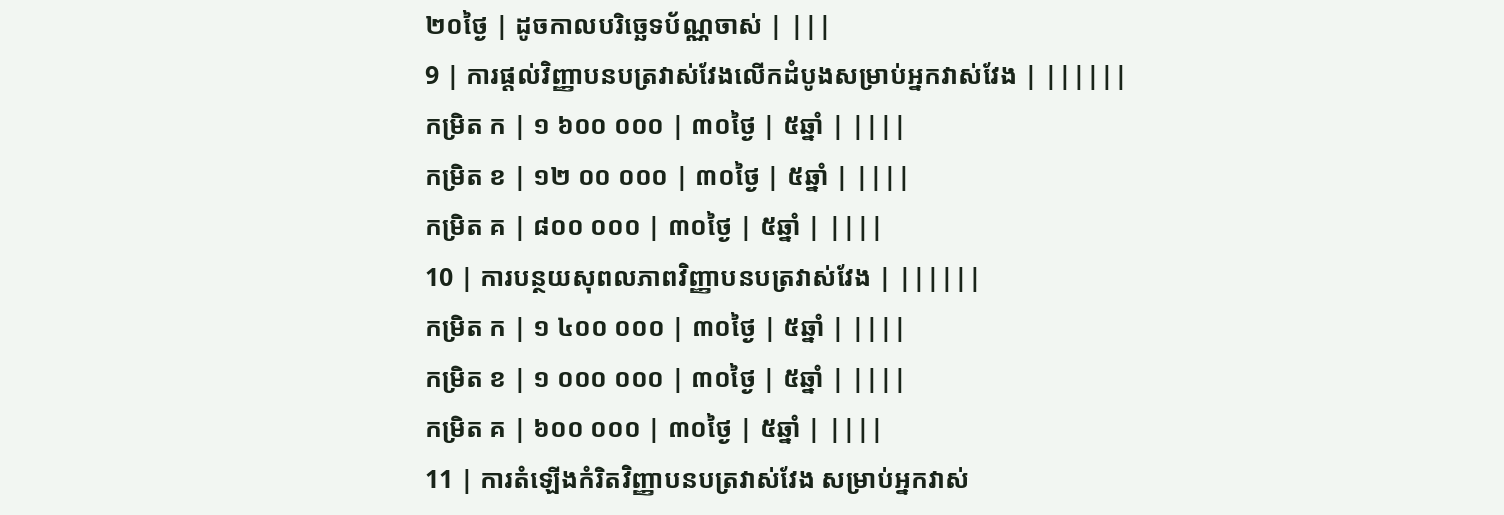២០ថ្ងៃ | ដូចកាលបរិច្ឆេទប័ណ្ណចាស់ | |||
9 | ការផ្តល់វិញ្ញាបនបត្រវាស់វែងលើកដំបូងសម្រាប់អ្នកវាស់វែង | ||||||
កម្រិត ក | ១ ៦០០ ០០០ | ៣០ថ្ងៃ | ៥ឆ្នាំ | ||||
កម្រិត ខ | ១២ ០០ ០០០ | ៣០ថ្ងៃ | ៥ឆ្នាំ | ||||
កម្រិត គ | ៨០០ ០០០ | ៣០ថ្ងៃ | ៥ឆ្នាំ | ||||
10 | ការបន្ថយសុពលភាពវិញ្ញាបនបត្រវាស់វែង | ||||||
កម្រិត ក | ១ ៤០០ ០០០ | ៣០ថ្ងៃ | ៥ឆ្នាំ | ||||
កម្រិត ខ | ១ ០០០ ០០០ | ៣០ថ្ងៃ | ៥ឆ្នាំ | ||||
កម្រិត គ | ៦០០ ០០០ | ៣០ថ្ងៃ | ៥ឆ្នាំ | ||||
11 | ការតំឡើងកំរិតវិញ្ញាបនបត្រវាស់វែង សម្រាប់អ្នកវាស់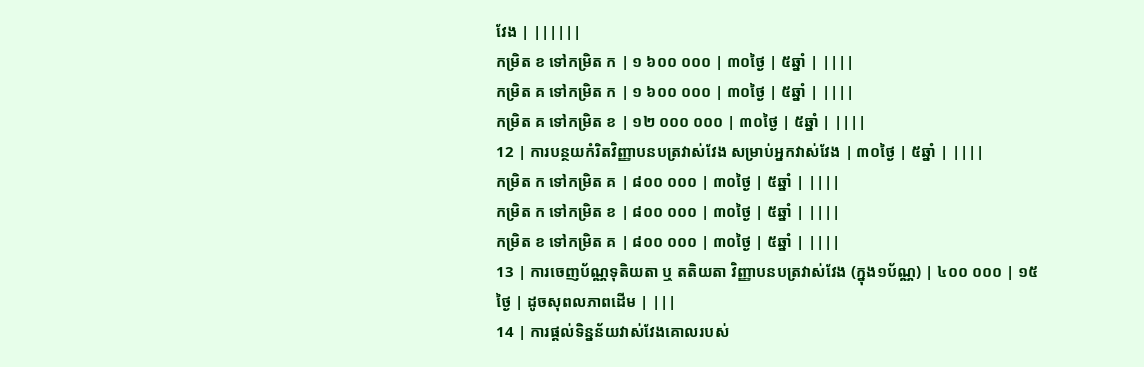វែង | ||||||
កម្រិត ខ ទៅកម្រិត ក | ១ ៦០០ ០០០ | ៣០ថ្ងៃ | ៥ឆ្នាំ | ||||
កម្រិត គ ទៅកម្រិត ក | ១ ៦០០ ០០០ | ៣០ថ្ងៃ | ៥ឆ្នាំ | ||||
កម្រិត គ ទៅកម្រិត ខ | ១២ ០០០ ០០០ | ៣០ថ្ងៃ | ៥ឆ្នាំ | ||||
12 | ការបន្ថយកំរិតវិញ្ញាបនបត្រវាស់វែង សម្រាប់អ្នកវាស់វែង | ៣០ថ្ងៃ | ៥ឆ្នាំ | ||||
កម្រិត ក ទៅកម្រិត គ | ៨០០ ០០០ | ៣០ថ្ងៃ | ៥ឆ្នាំ | ||||
កម្រិត ក ទៅកម្រិត ខ | ៨០០ ០០០ | ៣០ថ្ងៃ | ៥ឆ្នាំ | ||||
កម្រិត ខ ទៅកម្រិត គ | ៨០០ ០០០ | ៣០ថ្ងៃ | ៥ឆ្នាំ | ||||
13 | ការចេញប័ណ្ណទុតិយតា ឬ តតិយតា វិញ្ញាបនបត្រវាស់វែង (ក្នុង១ប័ណ្ណ) | ៤០០ ០០០ | ១៥ថ្ងៃ | ដូចសុពលភាពដើម | |||
14 | ការផ្តល់ទិន្នន័យវាស់វែងគោលរបស់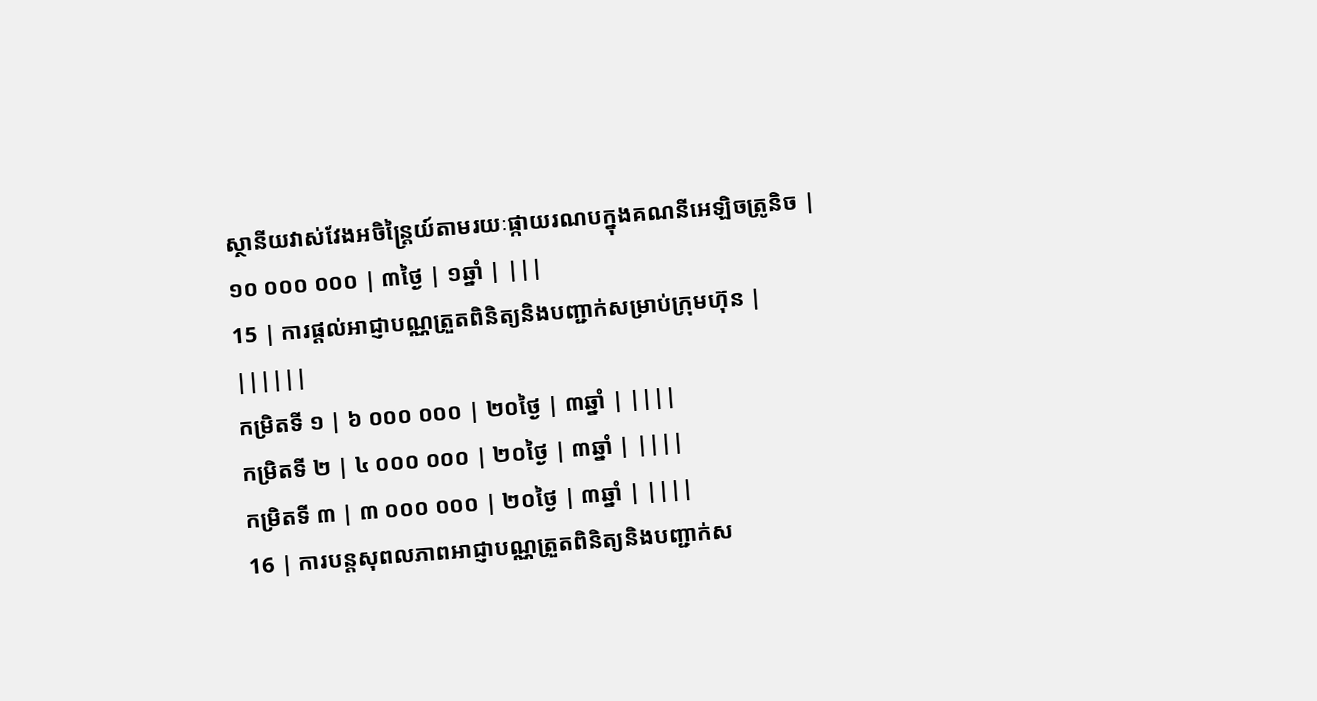ស្ថានីយវាស់វែងអចិន្ត្រៃយ៍តាមរយៈផ្កាយរណបក្នុងគណនីអេឡិចត្រូនិច | ១០ ០០០ ០០០ | ៣ថ្ងៃ | ១ឆ្នាំ | |||
15 | ការផ្ដល់អាជ្ញាបណ្ណត្រួតពិនិត្យនិងបញ្ជាក់សម្រាប់ក្រុមហ៊ុន | ||||||
កម្រិតទី ១ | ៦ ០០០ ០០០ | ២០ថ្ងៃ | ៣ឆ្នាំ | ||||
កម្រិតទី ២ | ៤ ០០០ ០០០ | ២០ថ្ងៃ | ៣ឆ្នាំ | ||||
កម្រិតទី ៣ | ៣ ០០០ ០០០ | ២០ថ្ងៃ | ៣ឆ្នាំ | ||||
16 | ការបន្តសុពលភាពអាជ្ញាបណ្ណត្រួតពិនិត្យនិងបញ្ជាក់ស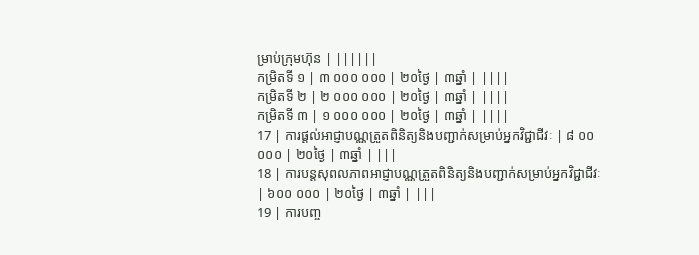ម្រាប់ក្រុមហ៊ុន | ||||||
កម្រិតទី ១ | ៣ ០០០ ០០០ | ២០ថ្ងៃ | ៣ឆ្នាំ | ||||
កម្រិតទី ២ | ២ ០០០ ០០០ | ២០ថ្ងៃ | ៣ឆ្នាំ | ||||
កម្រិតទី ៣ | ១ ០០០ ០០០ | ២០ថ្ងៃ | ៣ឆ្នាំ | ||||
17 | ការផ្ដល់អាជ្ញាបណ្ណត្រួតពិនិត្យនិងបញ្ជាក់សម្រាប់អ្នកវិជ្ជាជីវៈ | ៨ ០០ ០០០ | ២០ថ្ងៃ | ៣ឆ្នាំ | |||
18 | ការបន្តសុពលភាពអាជ្ញាបណ្ណត្រួតពិនិត្យនិងបញ្ជាក់សម្រាប់អ្នកវិជ្ជាជីវៈ | ៦០០ ០០០ | ២០ថ្ងៃ | ៣ឆ្នាំ | |||
19 | ការបញ្ច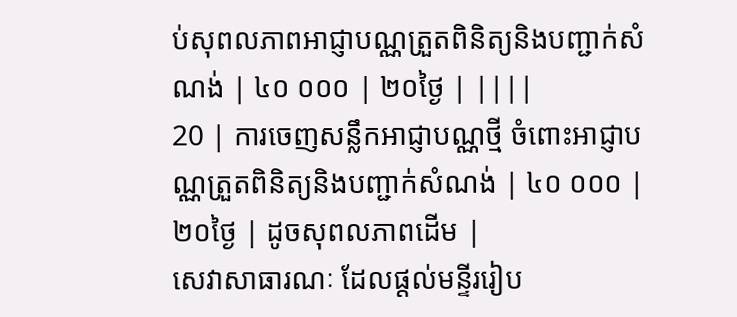ប់សុពលភាពអាជ្ញាបណ្ណត្រួតពិនិត្យនិងបញ្ជាក់សំណង់ | ៤០ ០០០ | ២០ថ្ងៃ | ||||
20 | ការចេញសន្លឹកអាជ្ញាបណ្ណថ្មី ចំពោះអាជ្ញាបណ្ណត្រួតពិនិត្យនិងបញ្ជាក់សំណង់ | ៤០ ០០០ | ២០ថ្ងៃ | ដូចសុពលភាពដើម |
សេវាសាធារណៈ ដែលផ្តល់មន្ទីររៀប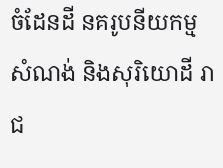ចំដែនដី នគរូបនីយកម្ម សំណង់ និងសុរិយោដី រាជ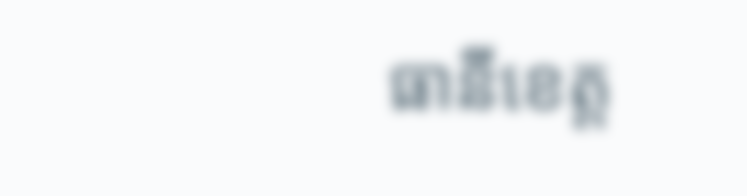ធានីខេត្ត